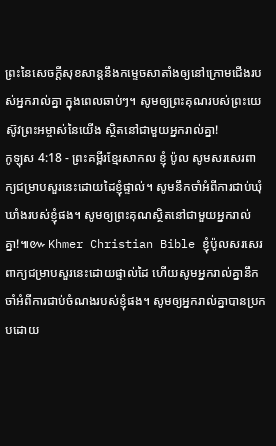ព្រះនៃសេចក្ដីសុខសាន្តនឹងកម្ទេចសាតាំងឲ្យនៅក្រោមជើងរបស់អ្នករាល់គ្នា ក្នុងពេលឆាប់ៗ។ សូមឲ្យព្រះគុណរបស់ព្រះយេស៊ូវព្រះអម្ចាស់នៃយើង ស្ថិតនៅជាមួយអ្នករាល់គ្នា!
កូឡុស 4:18 - ព្រះគម្ពីរខ្មែរសាកល ខ្ញុំ ប៉ូល សូមសរសេរពាក្យជម្រាបសួរនេះដោយដៃខ្ញុំផ្ទាល់។ សូមនឹកចាំអំពីការជាប់ឃុំឃាំងរបស់ខ្ញុំផង។ សូមឲ្យព្រះគុណស្ថិតនៅជាមួយអ្នករាល់គ្នា!៕៚ Khmer Christian Bible ខ្ញុំប៉ូលសរសេរពាក្យជម្រាបសួរនេះដោយផ្ទាល់ដៃ ហើយសូមអ្នករាល់គ្នានឹកចាំអំពីការជាប់ចំណងរបស់ខ្ញុំផង។ សូមឲ្យអ្នករាល់គ្នាបានប្រកបដោយ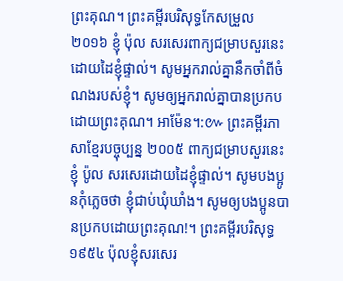ព្រះគុណ។ ព្រះគម្ពីរបរិសុទ្ធកែសម្រួល ២០១៦ ខ្ញុំ ប៉ុល សរសេរពាក្យជម្រាបសួរនេះដោយដៃខ្ញុំផ្ទាល់។ សូមអ្នករាល់គ្នានឹកចាំពីចំណងរបស់ខ្ញុំ។ សូមឲ្យអ្នករាល់គ្នាបានប្រកបដោយព្រះគុណ។ អាម៉ែន។:៚ ព្រះគម្ពីរភាសាខ្មែរបច្ចុប្បន្ន ២០០៥ ពាក្យជម្រាបសួរនេះ ខ្ញុំ ប៉ូល សរសេរដោយដៃខ្ញុំផ្ទាល់។ សូមបងប្អូនកុំភ្លេចថា ខ្ញុំជាប់ឃុំឃាំង។ សូមឲ្យបងប្អូនបានប្រកបដោយព្រះគុណ!។ ព្រះគម្ពីរបរិសុទ្ធ ១៩៥៤ ប៉ុលខ្ញុំសរសេរ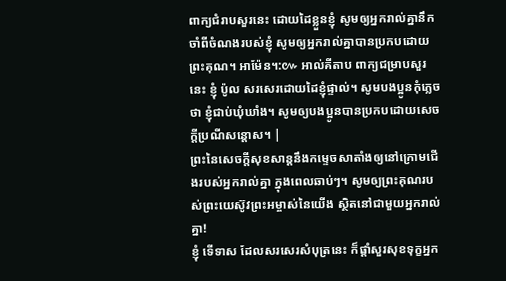ពាក្យជំរាបសួរនេះ ដោយដៃខ្លួនខ្ញុំ សូមឲ្យអ្នករាល់គ្នានឹកចាំពីចំណងរបស់ខ្ញុំ សូមឲ្យអ្នករាល់គ្នាបានប្រកបដោយព្រះគុណ។ អាម៉ែន។:៚ អាល់គីតាប ពាក្យជម្រាបសួរនេះ ខ្ញុំ ប៉ូល សរសេរដោយដៃខ្ញុំផ្ទាល់។ សូមបងប្អូនកុំភ្លេចថា ខ្ញុំជាប់ឃុំឃាំង។ សូមឲ្យបងប្អូនបានប្រកបដោយសេចក្តីប្រណីសន្តោស។ |
ព្រះនៃសេចក្ដីសុខសាន្តនឹងកម្ទេចសាតាំងឲ្យនៅក្រោមជើងរបស់អ្នករាល់គ្នា ក្នុងពេលឆាប់ៗ។ សូមឲ្យព្រះគុណរបស់ព្រះយេស៊ូវព្រះអម្ចាស់នៃយើង ស្ថិតនៅជាមួយអ្នករាល់គ្នា!
ខ្ញុំ ទើទាស ដែលសរសេរសំបុត្រនេះ ក៏ផ្ដាំសួរសុខទុក្ខអ្នក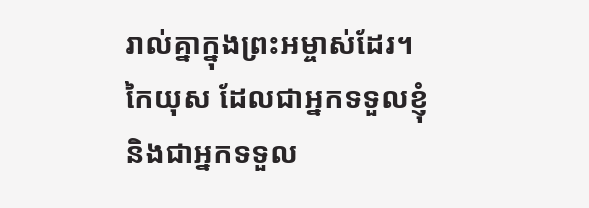រាល់គ្នាក្នុងព្រះអម្ចាស់ដែរ។
កៃយុស ដែលជាអ្នកទទួលខ្ញុំ និងជាអ្នកទទួល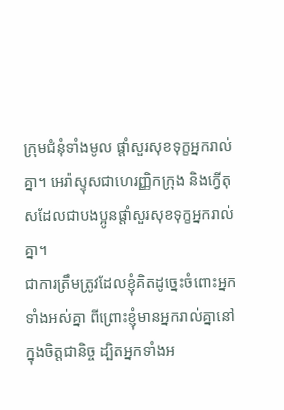ក្រុមជំនុំទាំងមូល ផ្ដាំសួរសុខទុក្ខអ្នករាល់គ្នា។ អេរ៉ាស្ទុសជាហេរញ្ញិកក្រុង និងក្វើតុសដែលជាបងប្អូនផ្ដាំសួរសុខទុក្ខអ្នករាល់គ្នា។
ជាការត្រឹមត្រូវដែលខ្ញុំគិតដូច្នេះចំពោះអ្នកទាំងអស់គ្នា ពីព្រោះខ្ញុំមានអ្នករាល់គ្នានៅក្នុងចិត្តជានិច្ច ដ្បិតអ្នកទាំងអ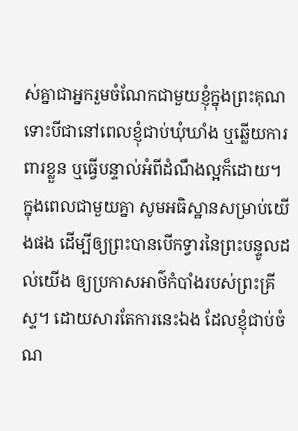ស់គ្នាជាអ្នករួមចំណែកជាមួយខ្ញុំក្នុងព្រះគុណ ទោះបីជានៅពេលខ្ញុំជាប់ឃុំឃាំង ឬឆ្លើយការពារខ្លួន ឬធ្វើបន្ទាល់អំពីដំណឹងល្អក៏ដោយ។
ក្នុងពេលជាមួយគ្នា សូមអធិស្ឋានសម្រាប់យើងផង ដើម្បីឲ្យព្រះបានបើកទ្វារនៃព្រះបន្ទូលដល់យើង ឲ្យប្រកាសអាថ៌កំបាំងរបស់ព្រះគ្រីស្ទ។ ដោយសារតែការនេះឯង ដែលខ្ញុំជាប់ចំណ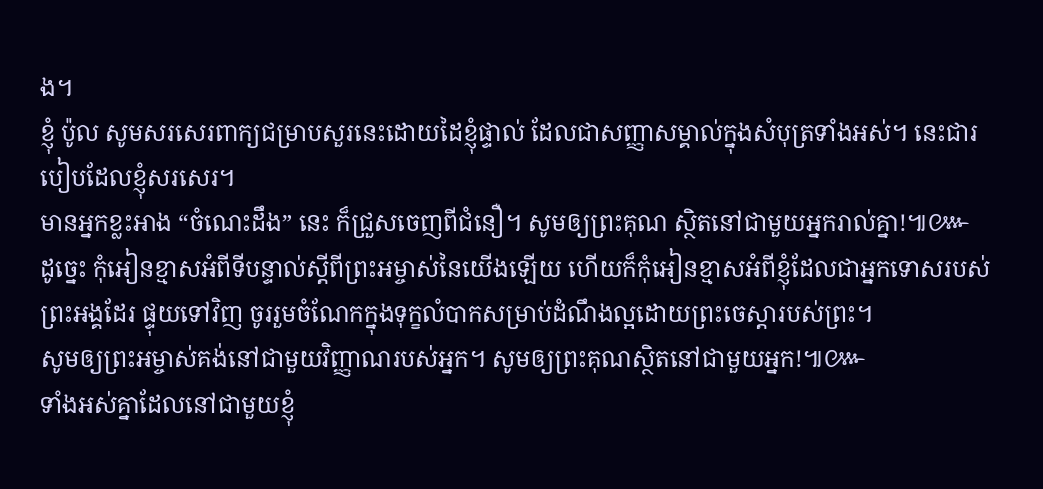ង។
ខ្ញុំ ប៉ូល សូមសរសេរពាក្យជម្រាបសួរនេះដោយដៃខ្ញុំផ្ទាល់ ដែលជាសញ្ញាសម្គាល់ក្នុងសំបុត្រទាំងអស់។ នេះជារបៀបដែលខ្ញុំសរសេរ។
មានអ្នកខ្លះអាង “ចំណេះដឹង” នេះ ក៏ជ្រួសចេញពីជំនឿ។ សូមឲ្យព្រះគុណ ស្ថិតនៅជាមួយអ្នករាល់គ្នា!៕៚
ដូច្នេះ កុំអៀនខ្មាសអំពីទីបន្ទាល់ស្ដីពីព្រះអម្ចាស់នៃយើងឡើយ ហើយក៏កុំអៀនខ្មាសអំពីខ្ញុំដែលជាអ្នកទោសរបស់ព្រះអង្គដែរ ផ្ទុយទៅវិញ ចូររួមចំណែកក្នុងទុក្ខលំបាកសម្រាប់ដំណឹងល្អដោយព្រះចេស្ដារបស់ព្រះ។
សូមឲ្យព្រះអម្ចាស់គង់នៅជាមួយវិញ្ញាណរបស់អ្នក។ សូមឲ្យព្រះគុណស្ថិតនៅជាមួយអ្នក!៕៚
ទាំងអស់គ្នាដែលនៅជាមួយខ្ញុំ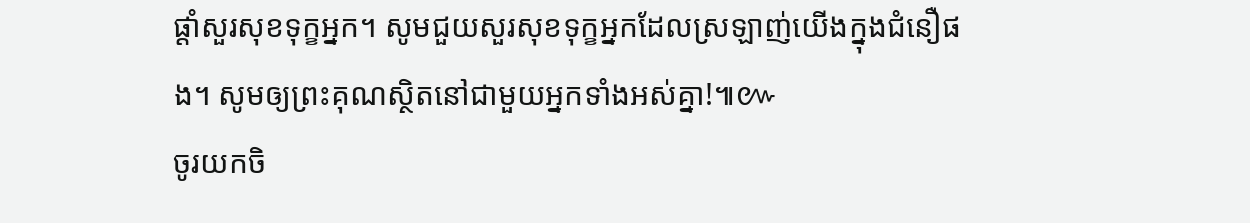ផ្ដាំសួរសុខទុក្ខអ្នក។ សូមជួយសួរសុខទុក្ខអ្នកដែលស្រឡាញ់យើងក្នុងជំនឿផង។ សូមឲ្យព្រះគុណស្ថិតនៅជាមួយអ្នកទាំងអស់គ្នា!៕៚
ចូរយកចិ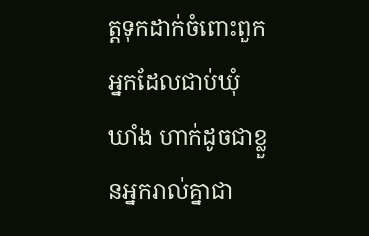ត្តទុកដាក់ចំពោះពួកអ្នកដែលជាប់ឃុំឃាំង ហាក់ដូចជាខ្លួនអ្នករាល់គ្នាជា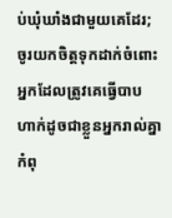ប់ឃុំឃាំងជាមួយគេដែរ; ចូរយកចិត្តទុកដាក់ចំពោះអ្នកដែលត្រូវគេធ្វើបាប ហាក់ដូចជាខ្លួនអ្នករាល់គ្នាកំពុ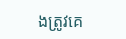ងត្រូវគេ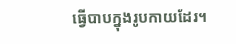ធ្វើបាបក្នុងរូបកាយដែរ។